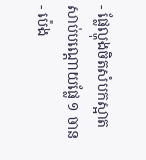- ផ្លែល្ហុងចិតសំបកស្អាត សាប់បណ្តោយផ្លែ ១ ចាន
- ប៉េង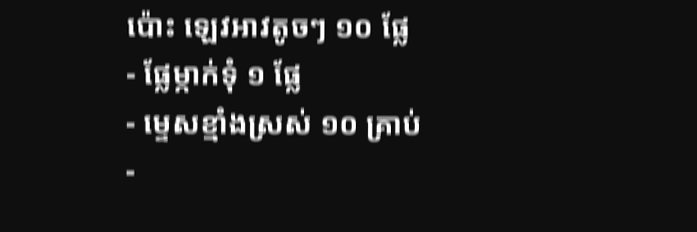ប៉ោះ ឡេវអាវតូចៗ ១០ ផ្លែ
- ផ្លែម្កាក់ទុំ ១ ផ្លែ
- ម្ទេសខ្មាំងស្រស់ ១០ គ្រាប់
-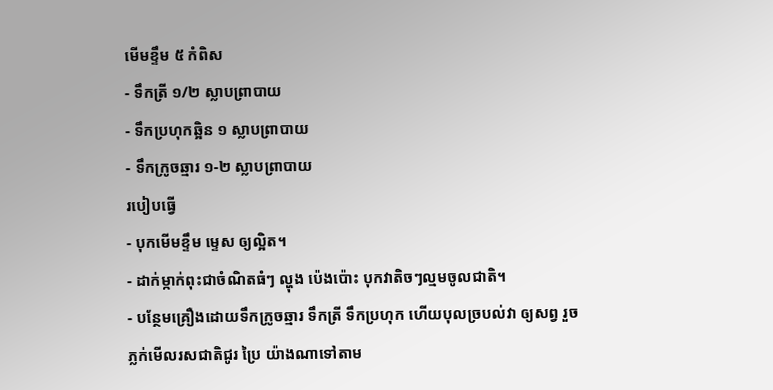មើមខ្ទឹម ៥ កំពិស
- ទឹកត្រី ១/២ ស្លាបព្រាបាយ
- ទឹកប្រហុកឆ្អិន ១ ស្លាបព្រាបាយ
- ទឹកក្រូចឆ្មារ ១-២ ស្លាបព្រាបាយ
របៀបធ្វើ
- បុកមើមខ្ទឹម ម្ទេស ឲ្យល្អិត។
- ដាក់ម្កាក់ពុះជាចំណិតធំៗ ល្ហុង ប៉េងប៉ោះ បុកវាតិចៗល្មមចូលជាតិ។
- បន្ថែមគ្រឿងដោយទឹកក្រូចឆ្មារ ទឹកត្រី ទឹកប្រហុក ហើយបុលច្របល់វា ឲ្យសព្វ រួចភ្លក់មើលរសជាតិជូរ ប្រៃ យ៉ាងណាទៅតាម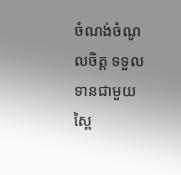ចំណង់ចំណូលចិត្ត ទទួលទានជាមួយស្ពៃ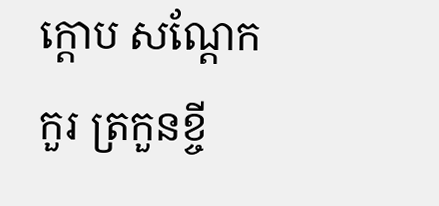ក្តោប សណ្តែកកួរ ត្រកួនខ្ចី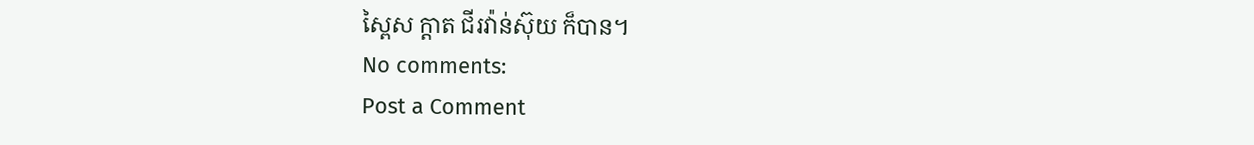ស្ពៃស ក្តាត ជីរវ៉ាន់ស៊ុយ ក៏បាន។
No comments:
Post a Comment